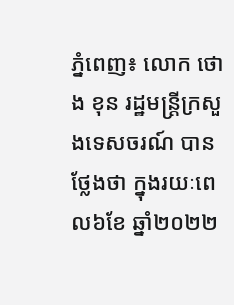ភ្នំពេញ៖ លោក ថោង ខុន រដ្ឋមន្ដ្រីក្រសួងទេសចរណ៍ បានថ្លែងថា ក្នុងរយៈពេល៦ខែ ឆ្នាំ២០២២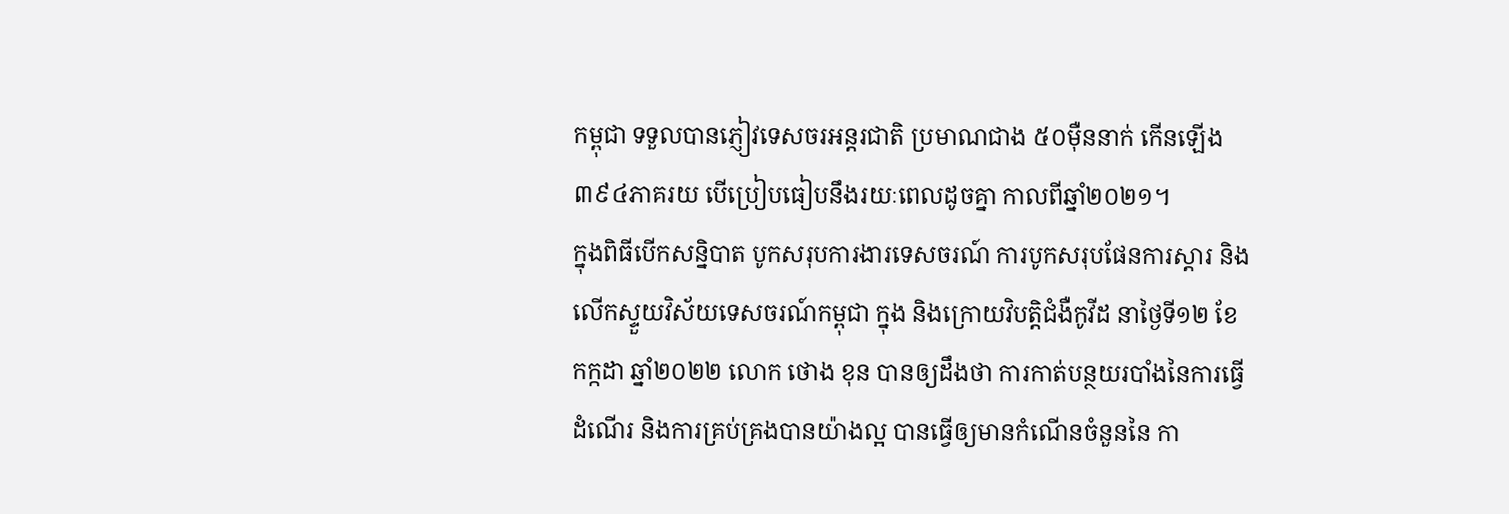កម្ពុជា ទទួលបានភ្ញៀវទេសចរអន្ដរជាតិ ប្រមាណជាង ៥០ម៉ឺននាក់ កើនឡើង ៣៩៤ភាគរយ បើប្រៀបធៀបនឹងរយៈពេលដូចគ្នា កាលពីឆ្នាំ២០២១។
ក្នុងពិធីបើកសន្និបាត បូកសរុបការងារទេសចរណ៍ ការបូកសរុបផែនការស្តារ និងលើកស្ទួយវិស័យទេសចរណ៍កម្ពុជា ក្នុង និងក្រោយវិបត្តិជំងឺកូវីដ នាថ្ងៃទី១២ ខែកក្កដា ឆ្នាំ២០២២ លោក ថោង ខុន បានឲ្យដឹងថា ការកាត់បន្ថយរបាំងនៃការធ្វើដំណើរ និងការគ្រប់គ្រងបានយ៉ាងល្អ បានធ្វើឲ្យមានកំណើនចំនួននៃ កា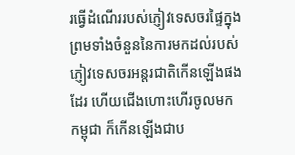រធ្វើដំណើររបស់ភ្ញៀវទេសចរផ្ទៃក្នុង ព្រមទាំងចំនួននៃការមកដល់របស់ ភ្ញៀវទេសចរអន្តរជាតិកើនឡើងផងដែរ ហើយជើងហោះហើរចូលមកកម្ពុជា ក៏កើនឡើងជាប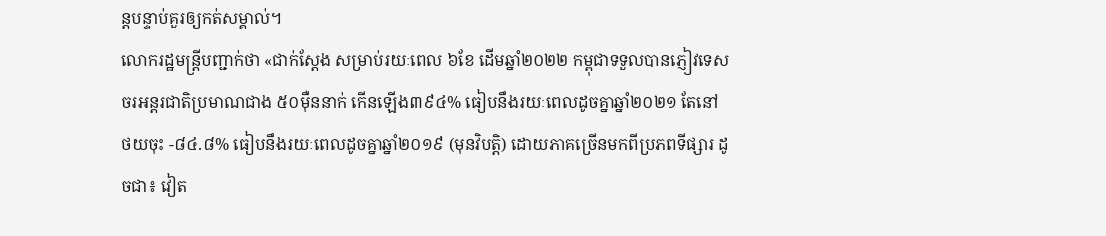ន្តបន្ទាប់គួរឲ្យកត់សម្គាល់។
លោករដ្ឋមន្ដ្រីបញ្ជាក់ថា «ជាក់ស្តែង សម្រាប់រយៈពេល ៦ខែ ដើមឆ្នាំ២០២២ កម្ពុជាទទួលបានភ្ញៀវទេសចរអន្តរជាតិប្រមាណជាង ៥០ម៉ឺននាក់ កើនឡើង៣៩៤% ធៀបនឹងរយៈពេលដូចគ្នាឆ្នាំ២០២១ តែនៅថយចុះ -៨៤.៨% ធៀបនឹងរយៈពេលដូចគ្នាឆ្នាំ២០១៩ (មុនវិបត្តិ) ដោយភាគច្រើនមកពីប្រភពទីផ្សារ ដូចជា៖ វៀត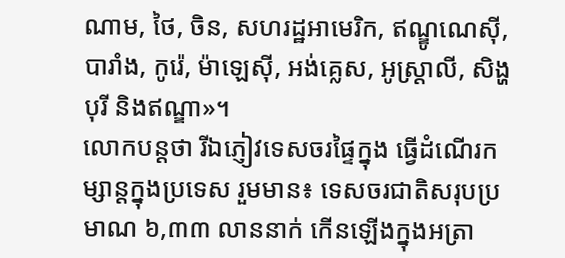ណាម, ថៃ, ចិន, សហរដ្ឋអាមេរិក, ឥណ្ឌូណេស៊ី, បារាំង, កូរ៉េ, ម៉ាឡេស៊ី, អង់គ្លេស, អូស្ត្រាលី, សិង្ហបុរី និងឥណ្ឌា»។
លោកបន្ដថា រីឯភ្ញៀវទេសចរផ្ទៃក្នុង ធ្វើដំណើរកម្សាន្តក្នុងប្រទេស រួមមាន៖ ទេសចរជាតិសរុបប្រមាណ ៦,៣៣ លាននាក់ កើនឡើងក្នុងអត្រា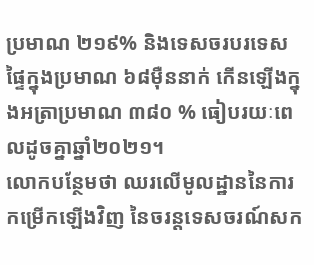ប្រមាណ ២១៩% និងទេសចរបរទេស ផ្ទៃក្នុងប្រមាណ ៦៨ម៉ឺននាក់ កើនឡើងក្នុងអត្រាប្រមាណ ៣៨០ % ធៀបរយៈពេលដូចគ្នាឆ្នាំ២០២១។
លោកបន្ថែមថា ឈរលើមូលដ្ឋាននៃការកម្រើកឡើងវិញ នៃចរន្តទេសចរណ៍សក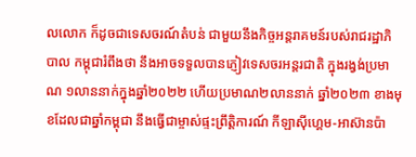លលោក ក៏ដូចជាទេសចរណ៍តំបន់ ជាមួយនឹងកិច្ចអន្តរាគមន៍របស់រាជរដ្ឋាភិបាល កម្ពុជារំពឹងថា នឹងអាចទទួលបានភ្ញៀវទេសចរអន្តរជាតិ ក្នុងរង្វង់ប្រមាណ ១លាននាក់ក្នុងឆ្នាំ២០២២ ហើយប្រមាណ២លាននាក់ ឆ្នាំ២០២៣ ខាងមុខដែលជាឆ្នាំកម្ពុជា នឹងធ្វើជាម្ចាស់ផ្ទះព្រឹត្តិការណ៍ កីឡាស៊ីហ្គេម-អាស៊ានប៉ា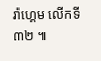រ៉ាហ្គេម លើកទី៣២ ៕